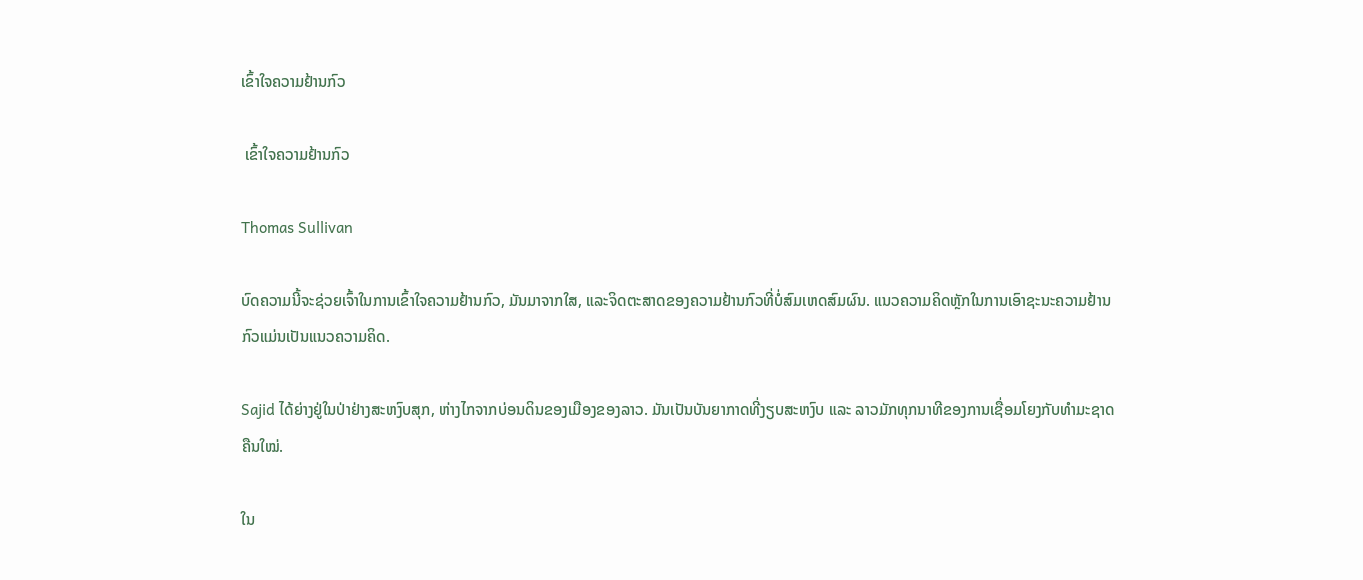ເຂົ້າໃຈຄວາມຢ້ານກົວ

 ເຂົ້າໃຈຄວາມຢ້ານກົວ

Thomas Sullivan

ບົດຄວາມນີ້ຈະຊ່ວຍເຈົ້າໃນການເຂົ້າໃຈຄວາມຢ້ານກົວ, ມັນມາຈາກໃສ, ແລະຈິດຕະສາດຂອງຄວາມຢ້ານກົວທີ່ບໍ່ສົມເຫດສົມຜົນ. ແນວຄວາມຄິດຫຼັກໃນການເອົາຊະນະຄວາມຢ້ານກົວແມ່ນເປັນແນວຄວາມຄິດ.

Sajid ໄດ້ຍ່າງຢູ່ໃນປ່າຢ່າງສະຫງົບສຸກ, ຫ່າງໄກຈາກບ່ອນດິນຂອງເມືອງຂອງລາວ. ມັນເປັນບັນຍາກາດທີ່ງຽບສະຫງົບ ແລະ ລາວມັກທຸກນາທີຂອງການເຊື່ອມໂຍງກັບທຳມະຊາດຄືນໃໝ່.

ໃນ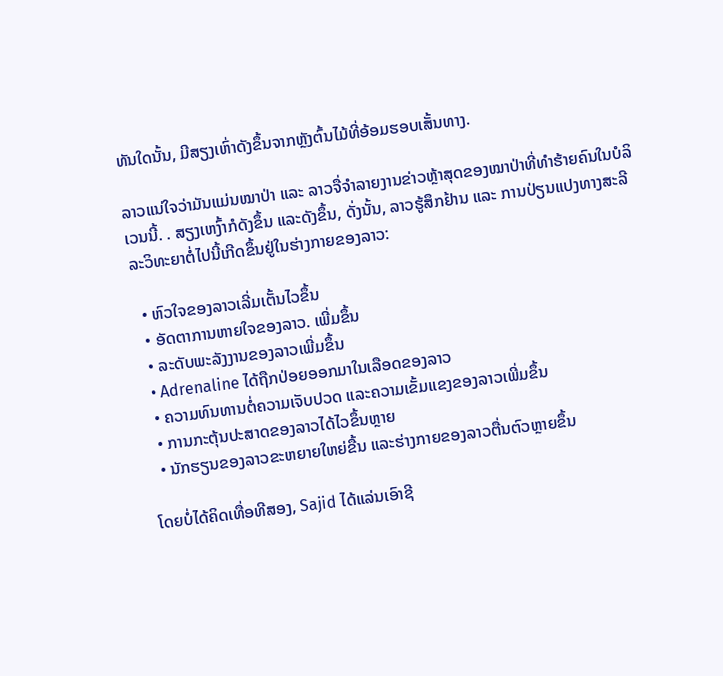ທັນໃດນັ້ນ, ມີສຽງເຫົ່າດັງຂຶ້ນຈາກຫຼັງຕົ້ນໄມ້ທີ່ອ້ອມຮອບເສັ້ນທາງ.

ລາວແນ່ໃຈວ່າມັນແມ່ນໝາປ່າ ແລະ ລາວຈື່ຈໍາລາຍງານຂ່າວຫຼ້າສຸດຂອງໝາປ່າທີ່ທຳຮ້າຍຄົນໃນບໍລິເວນນີ້. . ສຽງເຫງົ້າກໍດັງຂຶ້ນ ແລະດັງຂຶ້ນ, ດັ່ງນັ້ນ, ລາວຮູ້ສຶກຢ້ານ ແລະ ການປ່ຽນແປງທາງສະລີລະວິທະຍາຕໍ່ໄປນີ້ເກີດຂຶ້ນຢູ່ໃນຮ່າງກາຍຂອງລາວ:

  • ຫົວໃຈຂອງລາວເລີ່ມເຕັ້ນໄວຂຶ້ນ
  • ອັດຕາການຫາຍໃຈຂອງລາວ. ເພີ່ມຂຶ້ນ
  • ລະດັບພະລັງງານຂອງລາວເພີ່ມຂຶ້ນ
  • Adrenaline ໄດ້ຖືກປ່ອຍອອກມາໃນເລືອດຂອງລາວ
  • ຄວາມທົນທານຕໍ່ຄວາມເຈັບປວດ ແລະຄວາມເຂັ້ມແຂງຂອງລາວເພີ່ມຂຶ້ນ
  • ການກະຕຸ້ນປະສາດຂອງລາວໄດ້ໄວຂຶ້ນຫຼາຍ
  • ນັກຮຽນຂອງລາວຂະຫຍາຍໃຫຍ່ຂື້ນ ແລະຮ່າງກາຍຂອງລາວຕື່ນຕົວຫຼາຍຂຶ້ນ

ໂດຍບໍ່ໄດ້ຄິດເທື່ອທີສອງ, Sajid ໄດ້ແລ່ນເອົາຊີ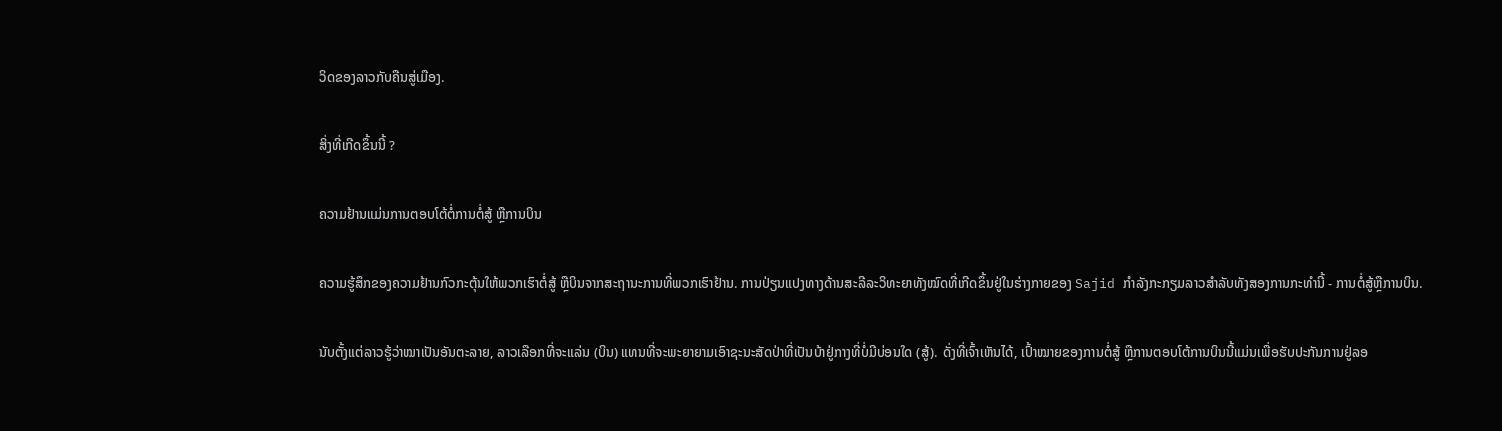ວິດຂອງລາວກັບຄືນສູ່ເມືອງ.

ສິ່ງທີ່ເກີດຂຶ້ນນີ້ ?

ຄວາມຢ້ານແມ່ນການຕອບໂຕ້ຕໍ່ການຕໍ່ສູ້ ຫຼືການບິນ

ຄວາມຮູ້ສຶກຂອງຄວາມຢ້ານກົວກະຕຸ້ນໃຫ້ພວກເຮົາຕໍ່ສູ້ ຫຼືບິນຈາກສະຖານະການທີ່ພວກເຮົາຢ້ານ. ການປ່ຽນແປງທາງດ້ານສະລີລະວິທະຍາທັງໝົດທີ່ເກີດຂຶ້ນຢູ່ໃນຮ່າງກາຍຂອງ Sajid ກໍາລັງກະກຽມລາວສໍາລັບທັງສອງການກະທໍານີ້ - ການຕໍ່ສູ້ຫຼືການບິນ.

ນັບຕັ້ງແຕ່ລາວຮູ້ວ່າໝາເປັນອັນຕະລາຍ, ລາວເລືອກທີ່ຈະແລ່ນ (ບິນ) ແທນທີ່ຈະພະຍາຍາມເອົາຊະນະສັດປ່າທີ່ເປັນບ້າຢູ່ກາງທີ່ບໍ່ມີບ່ອນໃດ (ສູ້). ດັ່ງທີ່ເຈົ້າເຫັນໄດ້, ເປົ້າໝາຍຂອງການຕໍ່ສູ້ ຫຼືການຕອບໂຕ້ການບິນນີ້ແມ່ນເພື່ອຮັບປະກັນການຢູ່ລອ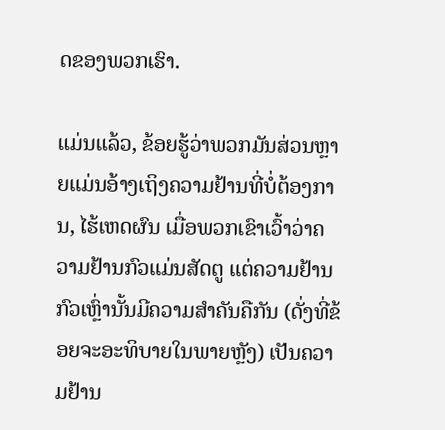ດຂອງພວກເຮົາ.

ແມ່ນແລ້ວ, ຂ້ອຍຮູ້ວ່າພວກມັນສ່ວນຫຼາຍແມ່ນອ້າງເຖິງຄວາມຢ້ານທີ່ບໍ່ຕ້ອງການ, ໄຮ້ເຫດຜົນ ເມື່ອພວກເຂົາເວົ້າວ່າຄວາມຢ້ານກົວແມ່ນສັດຕູ ແຕ່ຄວາມຢ້ານກົວເຫຼົ່ານັ້ນມີຄວາມສຳຄັນຄືກັນ (ດັ່ງທີ່ຂ້ອຍຈະອະທິບາຍໃນພາຍຫຼັງ) ເປັນຄວາມຢ້ານ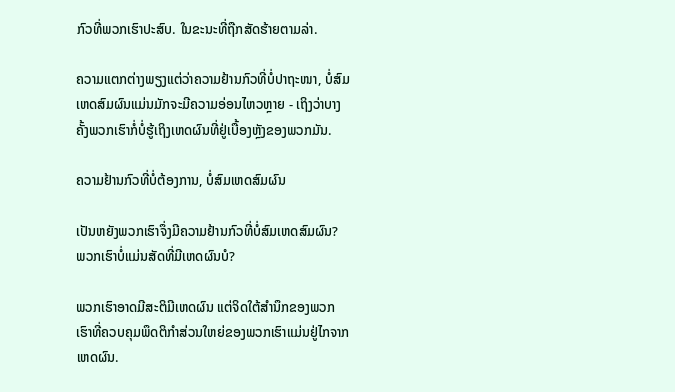ກົວທີ່ພວກເຮົາປະສົບ. ໃນຂະນະທີ່ຖືກສັດຮ້າຍຕາມລ່າ.

ຄວາມແຕກຕ່າງພຽງແຕ່ວ່າຄວາມຢ້ານກົວທີ່ບໍ່ປາຖະໜາ, ບໍ່ສົມເຫດສົມຜົນແມ່ນມັກຈະມີຄວາມອ່ອນໄຫວຫຼາຍ - ເຖິງວ່າບາງຄັ້ງພວກເຮົາກໍ່ບໍ່ຮູ້ເຖິງເຫດຜົນທີ່ຢູ່ເບື້ອງຫຼັງຂອງພວກມັນ.

ຄວາມຢ້ານກົວທີ່ບໍ່ຕ້ອງການ, ບໍ່ສົມເຫດສົມຜົນ

ເປັນຫຍັງພວກເຮົາຈຶ່ງມີຄວາມຢ້ານກົວທີ່ບໍ່ສົມເຫດສົມຜົນ? ພວກເຮົາບໍ່ແມ່ນສັດທີ່ມີເຫດຜົນບໍ?

ພວກເຮົາອາດມີສະຕິມີເຫດຜົນ ແຕ່ຈິດໃຕ້ສຳນຶກຂອງພວກເຮົາທີ່ຄວບຄຸມພຶດຕິກຳສ່ວນໃຫຍ່ຂອງພວກເຮົາແມ່ນຢູ່ໄກຈາກເຫດຜົນ.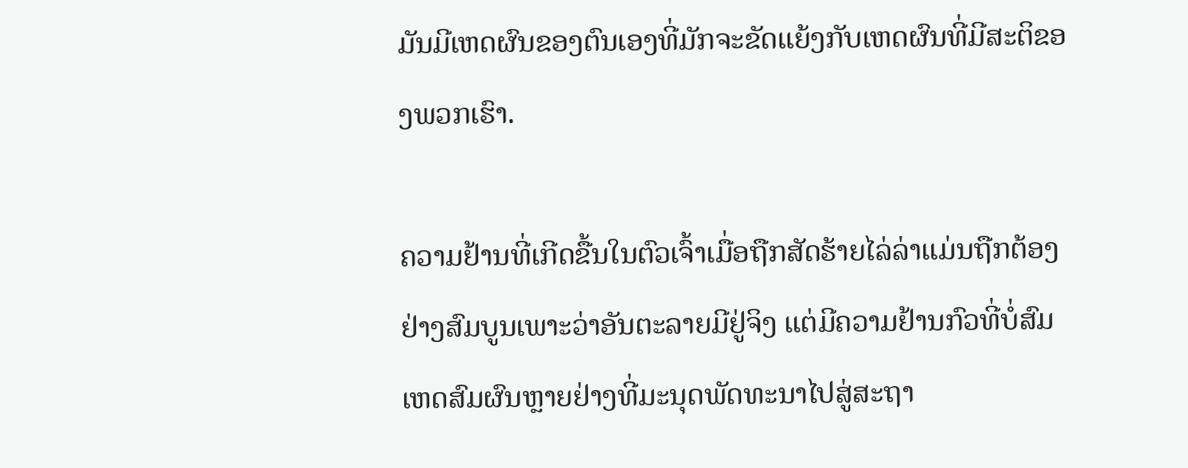ມັນມີເຫດຜົນຂອງຕົນເອງທີ່ມັກຈະຂັດແຍ້ງກັບເຫດຜົນທີ່ມີສະຕິຂອງພວກເຮົາ.

ຄວາມຢ້ານທີ່ເກີດຂື້ນໃນຕົວເຈົ້າເມື່ອຖືກສັດຮ້າຍໄລ່ລ່າແມ່ນຖືກຕ້ອງຢ່າງສົມບູນເພາະວ່າອັນຕະລາຍມີຢູ່ຈິງ ແຕ່ມີຄວາມຢ້ານກົວທີ່ບໍ່ສົມເຫດສົມຜົນຫຼາຍຢ່າງທີ່ມະນຸດພັດທະນາໄປສູ່ສະຖາ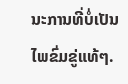ນະການທີ່ບໍ່ເປັນໄພຂົ່ມຂູ່ແທ້ໆ.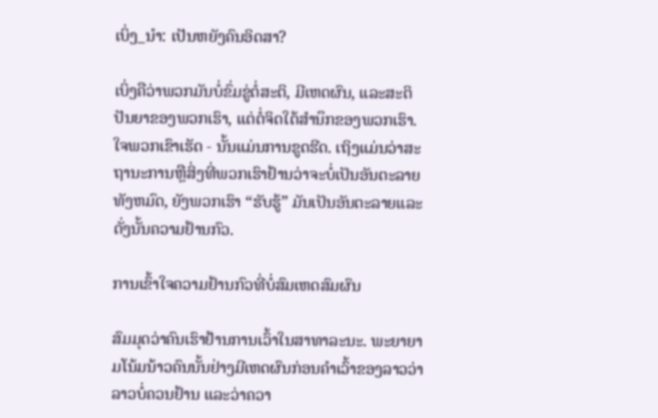ເບິ່ງ_ນຳ: ເປັນຫຍັງຄົນອິດສາ?

ເບິ່ງຄືວ່າພວກມັນບໍ່ຂົ່ມຂູ່ຕໍ່ສະຕິ, ມີເຫດຜົນ, ແລະສະຕິປັນຍາຂອງພວກເຮົາ, ແຕ່ຕໍ່ຈິດໃຕ້ສຳນຶກຂອງພວກເຮົາ.ໃຈພວກເຂົາເຮັດ - ນັ້ນແມ່ນການຂູດຮີດ. ເຖິງແມ່ນວ່າສະຖານະການຫຼືສິ່ງທີ່ພວກເຮົາຢ້ານວ່າຈະບໍ່ເປັນອັນຕະລາຍທັງຫມົດ, ຍັງພວກເຮົາ “ຮັບຮູ້” ມັນເປັນອັນຕະລາຍແລະດັ່ງນັ້ນຄວາມຢ້ານກົວ.

ການເຂົ້າໃຈຄວາມຢ້ານກົວທີ່ບໍ່ສົມເຫດສົມຜົນ

ສົມມຸດວ່າຄົນເຮົາຢ້ານການເວົ້າໃນສາທາລະນະ. ພະຍາຍາມໂນ້ມນ້າວຄົນນັ້ນຢ່າງມີເຫດຜົນກ່ອນຄຳເວົ້າຂອງລາວວ່າລາວບໍ່ຄວນຢ້ານ ແລະວ່າຄວາ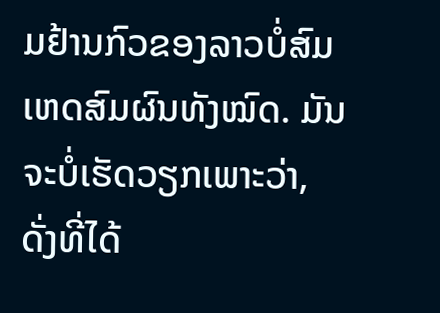ມຢ້ານກົວຂອງລາວບໍ່ສົມເຫດສົມຜົນທັງໝົດ. ມັນຈະບໍ່ເຮັດວຽກເພາະວ່າ, ດັ່ງທີ່ໄດ້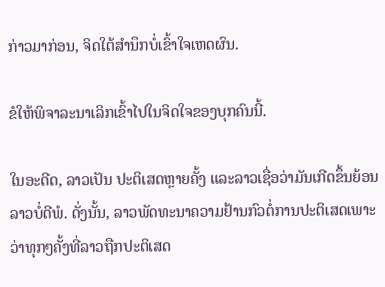ກ່າວມາກ່ອນ, ຈິດໃຕ້ສໍານຶກບໍ່ເຂົ້າໃຈເຫດຜົນ.

ຂໍໃຫ້ພິຈາລະນາເລິກເຂົ້າໄປໃນຈິດໃຈຂອງບຸກຄົນນີ້.

ໃນອະດີດ, ລາວເປັນ ປະຕິເສດຫຼາຍຄັ້ງ ແລະລາວເຊື່ອວ່າມັນເກີດຂຶ້ນຍ້ອນລາວບໍ່ດີພໍ. ດັ່ງນັ້ນ, ລາວພັດທະນາຄວາມຢ້ານກົວຕໍ່ການປະຕິເສດເພາະວ່າທຸກໆຄັ້ງທີ່ລາວຖືກປະຕິເສດ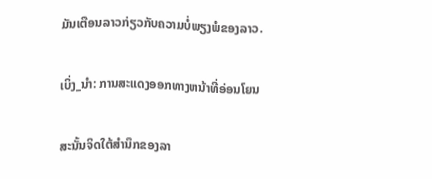ມັນເຕືອນລາວກ່ຽວກັບຄວາມບໍ່ພຽງພໍຂອງລາວ.

ເບິ່ງ_ນຳ: ການສະແດງອອກທາງຫນ້າທີ່ອ່ອນໂຍນ

ສະນັ້ນຈິດໃຕ້ສຳນຶກຂອງລາ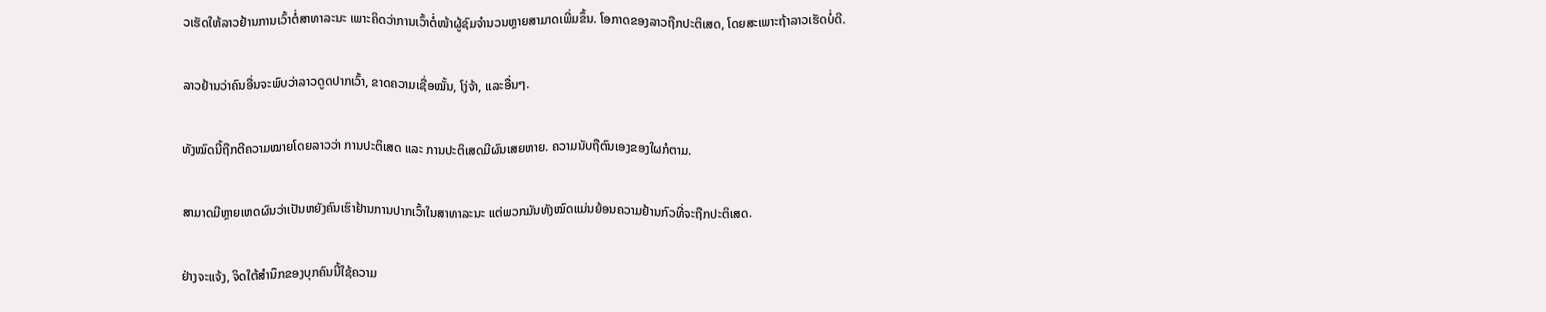ວເຮັດໃຫ້ລາວຢ້ານການເວົ້າຕໍ່ສາທາລະນະ ເພາະຄິດວ່າການເວົ້າຕໍ່ໜ້າຜູ້ຊົມຈຳນວນຫຼາຍສາມາດເພີ່ມຂຶ້ນ. ໂອກາດຂອງລາວຖືກປະຕິເສດ, ໂດຍສະເພາະຖ້າລາວເຮັດບໍ່ດີ.

ລາວຢ້ານວ່າຄົນອື່ນຈະພົບວ່າລາວດູດປາກເວົ້າ, ຂາດຄວາມເຊື່ອໝັ້ນ, ໂງ່ຈ້າ, ແລະອື່ນໆ.

ທັງໝົດນີ້ຖືກຕີຄວາມໝາຍໂດຍລາວວ່າ ການປະຕິເສດ ແລະ ການປະຕິເສດມີຜົນເສຍຫາຍ. ຄວາມນັບຖືຕົນເອງຂອງໃຜກໍຕາມ.

ສາມາດມີຫຼາຍເຫດຜົນວ່າເປັນຫຍັງຄົນເຮົາຢ້ານການປາກເວົ້າໃນສາທາລະນະ ແຕ່ພວກມັນທັງໝົດແມ່ນຍ້ອນຄວາມຢ້ານກົວທີ່ຈະຖືກປະຕິເສດ.

ຢ່າງຈະແຈ້ງ, ຈິດໃຕ້ສຳນຶກຂອງບຸກຄົນນີ້ໃຊ້ຄວາມ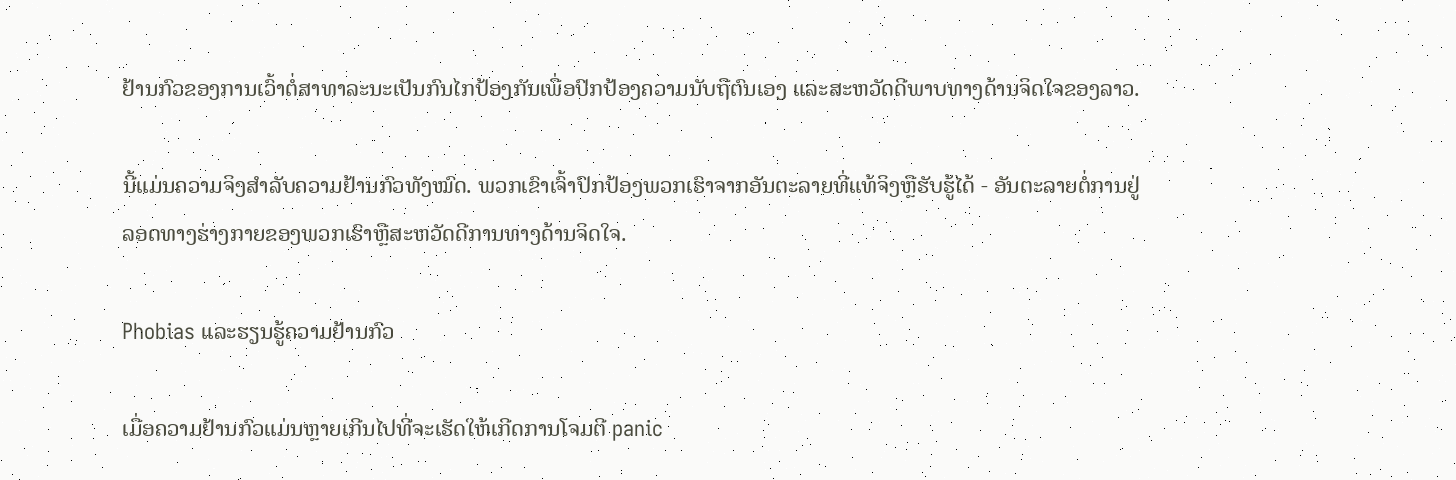ຢ້ານກົວຂອງການເວົ້າຕໍ່ສາທາລະນະເປັນກົນໄກປ້ອງກັນເພື່ອປົກປ້ອງຄວາມນັບຖືຕົນເອງ ແລະສະຫວັດດີພາບທາງດ້ານຈິດໃຈຂອງລາວ.

ນີ້ແມ່ນຄວາມຈິງສຳລັບຄວາມຢ້ານກົວທັງໝົດ. ພວກເຂົາເຈົ້າປົກປ້ອງພວກເຮົາຈາກອັນຕະລາຍທີ່ແທ້ຈິງຫຼືຮັບຮູ້ໄດ້ - ອັນຕະລາຍຕໍ່ການຢູ່ລອດທາງຮ່າງກາຍຂອງພວກເຮົາຫຼືສະຫວັດດີການທາງດ້ານຈິດໃຈ.

Phobias ແລະຮຽນຮູ້ຄວາມຢ້ານກົວ

ເມື່ອຄວາມຢ້ານກົວແມ່ນຫຼາຍເກີນໄປທີ່ຈະເຮັດໃຫ້ເກີດການໂຈມຕີ panic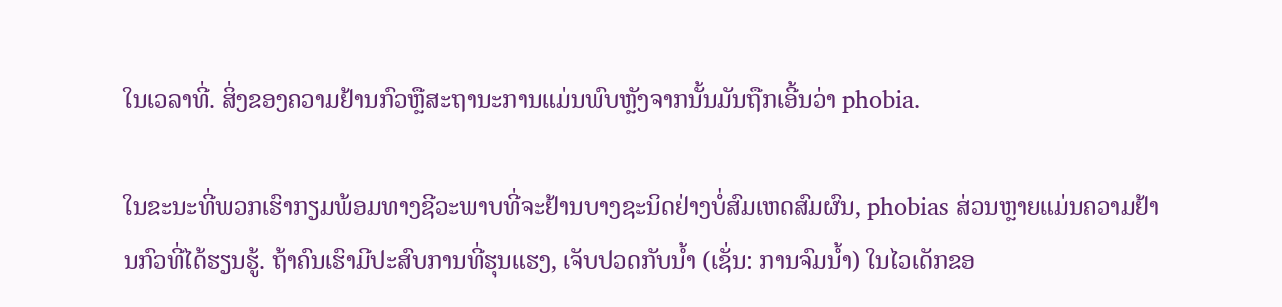ໃນເວລາທີ່. ສິ່ງຂອງຄວາມຢ້ານກົວຫຼືສະຖານະການແມ່ນພົບຫຼັງຈາກນັ້ນມັນຖືກເອີ້ນວ່າ phobia.

ໃນຂະນະທີ່ພວກເຮົາກຽມພ້ອມທາງຊີວະພາບທີ່ຈະຢ້ານບາງຊະນິດຢ່າງບໍ່ສົມເຫດສົມຜົນ, phobias ສ່ວນຫຼາຍແມ່ນຄວາມຢ້ານກົວທີ່ໄດ້ຮຽນຮູ້. ຖ້າຄົນເຮົາມີປະສົບການທີ່ຮຸນແຮງ, ເຈັບປວດກັບນໍ້າ (ເຊັ່ນ: ການຈົມນໍ້າ) ໃນໄວເດັກຂອ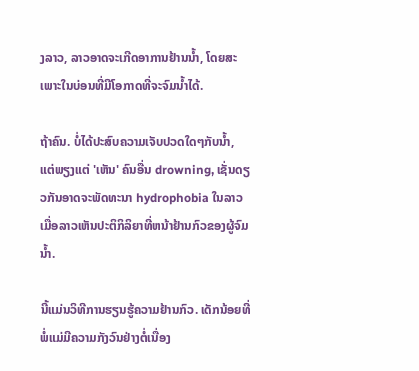ງລາວ, ລາວອາດຈະເກີດອາການຢ້ານນໍ້າ, ໂດຍສະເພາະໃນບ່ອນທີ່ມີໂອກາດທີ່ຈະຈົມນໍ້າໄດ້.

ຖ້າຄົນ. ບໍ່ໄດ້ປະສົບຄວາມເຈັບປວດໃດໆກັບນ້ຳ, ແຕ່ພຽງແຕ່ 'ເຫັນ' ຄົນອື່ນ drowning, ເຊັ່ນດຽວກັນອາດຈະພັດທະນາ hydrophobia ໃນລາວເມື່ອລາວເຫັນປະຕິກິລິຍາທີ່ຫນ້າຢ້ານກົວຂອງຜູ້ຈົມນ້ຳ.

ນີ້ແມ່ນວິທີການຮຽນຮູ້ຄວາມຢ້ານກົວ. ເດັກນ້ອຍທີ່ພໍ່ແມ່ມີຄວາມກັງວົນຢ່າງຕໍ່ເນື່ອງ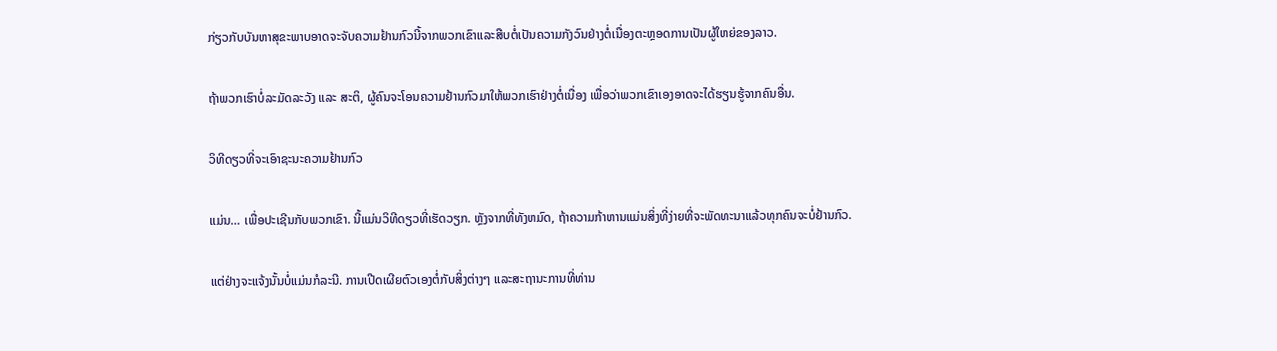ກ່ຽວກັບບັນຫາສຸຂະພາບອາດຈະຈັບຄວາມຢ້ານກົວນີ້ຈາກພວກເຂົາແລະສືບຕໍ່ເປັນຄວາມກັງວົນຢ່າງຕໍ່ເນື່ອງຕະຫຼອດການເປັນຜູ້ໃຫຍ່ຂອງລາວ.

ຖ້າພວກເຮົາບໍ່ລະມັດລະວັງ ແລະ ສະຕິ, ຜູ້ຄົນຈະໂອນຄວາມຢ້ານກົວມາໃຫ້ພວກເຮົາຢ່າງຕໍ່ເນື່ອງ ເພື່ອວ່າພວກເຂົາເອງອາດຈະໄດ້ຮຽນຮູ້ຈາກຄົນອື່ນ.

ວິທີດຽວທີ່ຈະເອົາຊະນະຄວາມຢ້ານກົວ

ແມ່ນ… ເພື່ອປະເຊີນກັບພວກເຂົາ. ນີ້ແມ່ນວິທີດຽວທີ່ເຮັດວຽກ. ຫຼັງຈາກທີ່ທັງຫມົດ, ຖ້າຄວາມກ້າຫານແມ່ນສິ່ງທີ່ງ່າຍທີ່ຈະພັດທະນາແລ້ວທຸກຄົນຈະບໍ່ຢ້ານກົວ.

ແຕ່ຢ່າງຈະແຈ້ງນັ້ນບໍ່ແມ່ນກໍລະນີ. ການເປີດເຜີຍຕົວເອງຕໍ່ກັບສິ່ງຕ່າງໆ ແລະສະຖານະການທີ່ທ່ານ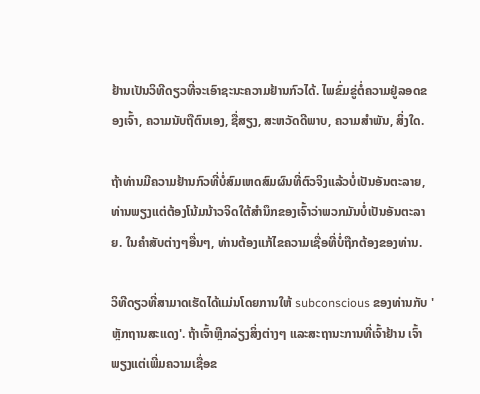ຢ້ານເປັນວິທີດຽວທີ່ຈະເອົາຊະນະຄວາມຢ້ານກົວໄດ້. ໄພຂົ່ມຂູ່ຕໍ່ຄວາມຢູ່ລອດຂອງເຈົ້າ, ຄວາມນັບຖືຕົນເອງ, ຊື່ສຽງ, ສະຫວັດດີພາບ, ຄວາມສໍາພັນ, ສິ່ງໃດ.

ຖ້າທ່ານມີຄວາມຢ້ານກົວທີ່ບໍ່ສົມເຫດສົມຜົນທີ່ຕົວຈິງແລ້ວບໍ່ເປັນອັນຕະລາຍ, ທ່ານພຽງແຕ່ຕ້ອງໂນ້ມນ້າວຈິດໃຕ້ສໍານຶກຂອງເຈົ້າວ່າພວກມັນບໍ່ເປັນອັນຕະລາຍ. ໃນຄໍາສັບຕ່າງໆອື່ນໆ, ທ່ານຕ້ອງແກ້ໄຂຄວາມເຊື່ອທີ່ບໍ່ຖືກຕ້ອງຂອງທ່ານ.

ວິທີດຽວທີ່ສາມາດເຮັດໄດ້ແມ່ນໂດຍການໃຫ້ subconscious ຂອງທ່ານກັບ 'ຫຼັກຖານສະແດງ'. ຖ້າເຈົ້າຫຼີກລ່ຽງສິ່ງຕ່າງໆ ແລະສະຖານະການທີ່ເຈົ້າຢ້ານ ເຈົ້າພຽງແຕ່ເພີ່ມຄວາມເຊື່ອຂ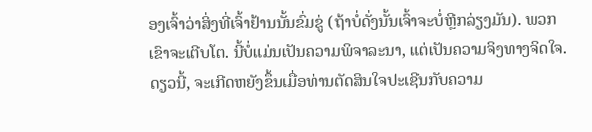ອງເຈົ້າວ່າສິ່ງທີ່ເຈົ້າຢ້ານນັ້ນຂົ່ມຂູ່ (ຖ້າບໍ່ດັ່ງນັ້ນເຈົ້າຈະບໍ່ຫຼີກລ່ຽງມັນ). ພວກເຂົາຈະເຕີບໂຕ. ນີ້ບໍ່ແມ່ນເປັນຄວາມພິຈາລະນາ, ແຕ່ເປັນຄວາມຈິງທາງຈິດໃຈ. ດຽວນີ້, ຈະເກີດຫຍັງຂຶ້ນເມື່ອທ່ານຕັດສິນໃຈປະເຊີນກັບຄວາມ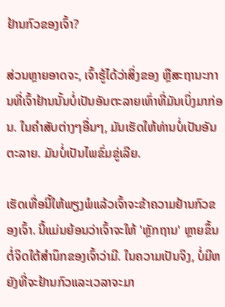ຢ້ານກົວຂອງເຈົ້າ?

ສ່ວນຫຼາຍອາດຈະ, ເຈົ້າຮູ້ໄດ້ວ່າສິ່ງຂອງ ຫຼືສະຖານະການທີ່ເຈົ້າຢ້ານນັ້ນບໍ່ເປັນອັນຕະລາຍເທົ່າທີ່ມັນເບິ່ງມາກ່ອນ. ໃນຄໍາສັບຕ່າງໆອື່ນໆ, ມັນເຮັດໃຫ້ທ່ານບໍ່ເປັນອັນຕະລາຍ. ມັນບໍ່ເປັນໄພຂົ່ມຂູ່ເລີຍ.

ເຮັດເທື່ອນີ້ໃຫ້ພຽງພໍແລ້ວເຈົ້າຈະຂ້າຄວາມຢ້ານກົວຂອງເຈົ້າ. ນີ້ແມ່ນຍ້ອນວ່າເຈົ້າຈະໃຫ້ 'ຫຼັກຖານ' ຫຼາຍຂຶ້ນຕໍ່ຈິດໃຕ້ສໍານຶກຂອງເຈົ້າວ່າມີ. ໃນຄວາມເປັນຈິງ, ບໍ່ມີຫຍັງທີ່ຈະຢ້ານກົວແລະເວລາຈະມາ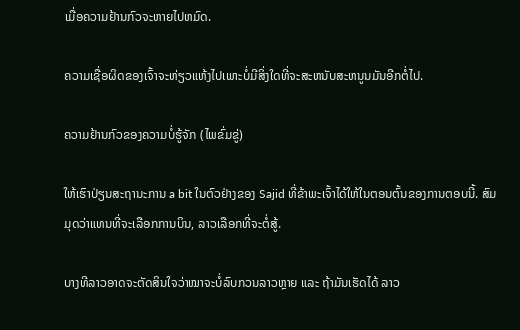ເມື່ອຄວາມຢ້ານກົວຈະຫາຍໄປຫມົດ.

ຄວາມເຊື່ອຜິດຂອງເຈົ້າຈະຫ່ຽວແຫ້ງໄປເພາະບໍ່ມີສິ່ງໃດທີ່ຈະສະຫນັບສະຫນູນມັນອີກຕໍ່ໄປ.

ຄວາມຢ້ານກົວຂອງຄວາມບໍ່ຮູ້ຈັກ (ໄພຂົ່ມຂູ່)

ໃຫ້ເຮົາປ່ຽນສະຖານະການ a bit ໃນຕົວຢ່າງຂອງ Sajid ທີ່ຂ້າພະເຈົ້າໄດ້ໃຫ້ໃນຕອນຕົ້ນຂອງການຕອບນີ້. ສົມມຸດວ່າແທນທີ່ຈະເລືອກການບິນ, ລາວເລືອກທີ່ຈະຕໍ່ສູ້.

ບາງທີລາວອາດຈະຕັດສິນໃຈວ່າໝາຈະບໍ່ລົບກວນລາວຫຼາຍ ແລະ ຖ້າມັນເຮັດໄດ້ ລາວ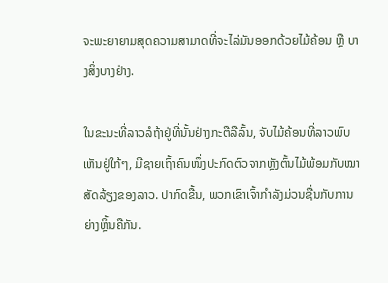ຈະພະຍາຍາມສຸດຄວາມສາມາດທີ່ຈະໄລ່ມັນອອກດ້ວຍໄມ້ຄ້ອນ ຫຼື ບາງສິ່ງບາງຢ່າງ.

ໃນຂະນະທີ່ລາວລໍຖ້າຢູ່ທີ່ນັ້ນຢ່າງກະຕືລືລົ້ນ, ຈັບໄມ້ຄ້ອນທີ່ລາວພົບເຫັນຢູ່ໃກ້ໆ, ມີຊາຍເຖົ້າຄົນໜຶ່ງປະກົດຕົວຈາກຫຼັງຕົ້ນໄມ້ພ້ອມກັບໝາສັດລ້ຽງຂອງລາວ. ປາກົດຂື້ນ, ພວກເຂົາເຈົ້າກໍາລັງມ່ວນຊື່ນກັບການຍ່າງຫຼິ້ນຄືກັນ.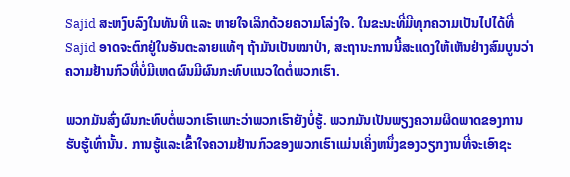Sajid ສະຫງົບລົງໃນທັນທີ ແລະ ຫາຍໃຈເລິກດ້ວຍຄວາມໂລ່ງໃຈ. ໃນຂະນະທີ່ມີທຸກຄວາມເປັນໄປໄດ້ທີ່ Sajid ອາດຈະຕົກຢູ່ໃນອັນຕະລາຍແທ້ໆ ຖ້າມັນເປັນໝາປ່າ, ສະຖານະການນີ້ສະແດງໃຫ້ເຫັນຢ່າງສົມບູນວ່າຄວາມຢ້ານກົວທີ່ບໍ່ມີເຫດຜົນມີຜົນກະທົບແນວໃດຕໍ່ພວກເຮົາ.

ພວກມັນສົ່ງຜົນກະທົບຕໍ່ພວກເຮົາເພາະວ່າພວກເຮົາຍັງບໍ່ຮູ້. ພວກມັນເປັນພຽງຄວາມຜິດພາດຂອງການຮັບຮູ້ເທົ່ານັ້ນ. ການຮູ້ແລະເຂົ້າໃຈຄວາມຢ້ານກົວຂອງພວກເຮົາແມ່ນເຄິ່ງຫນຶ່ງຂອງວຽກງານທີ່ຈະເອົາຊະ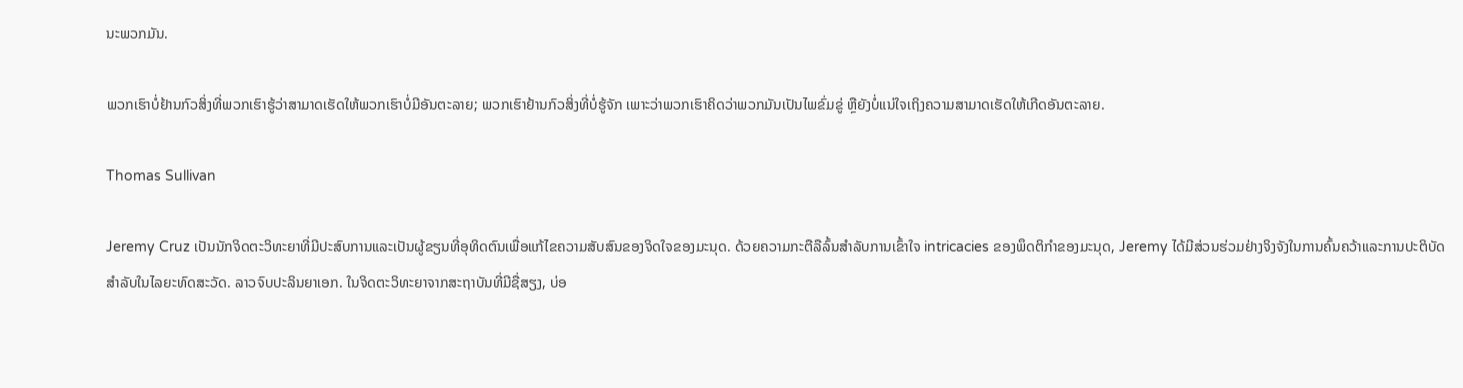ນະພວກມັນ.

ພວກເຮົາບໍ່ຢ້ານກົວສິ່ງທີ່ພວກເຮົາຮູ້ວ່າສາມາດເຮັດໃຫ້ພວກເຮົາບໍ່ມີອັນຕະລາຍ; ພວກເຮົາຢ້ານກົວສິ່ງທີ່ບໍ່ຮູ້ຈັກ ເພາະວ່າພວກເຮົາຄິດວ່າພວກມັນເປັນໄພຂົ່ມຂູ່ ຫຼືຍັງບໍ່ແນ່ໃຈເຖິງຄວາມສາມາດເຮັດໃຫ້ເກີດອັນຕະລາຍ.

Thomas Sullivan

Jeremy Cruz ເປັນນັກຈິດຕະວິທະຍາທີ່ມີປະສົບການແລະເປັນຜູ້ຂຽນທີ່ອຸທິດຕົນເພື່ອແກ້ໄຂຄວາມສັບສົນຂອງຈິດໃຈຂອງມະນຸດ. ດ້ວຍຄວາມກະຕືລືລົ້ນສໍາລັບການເຂົ້າໃຈ intricacies ຂອງພຶດຕິກໍາຂອງມະນຸດ, Jeremy ໄດ້ມີສ່ວນຮ່ວມຢ່າງຈິງຈັງໃນການຄົ້ນຄວ້າແລະການປະຕິບັດສໍາລັບໃນໄລຍະທົດສະວັດ. ລາວຈົບປະລິນຍາເອກ. ໃນຈິດຕະວິທະຍາຈາກສະຖາບັນທີ່ມີຊື່ສຽງ, ບ່ອ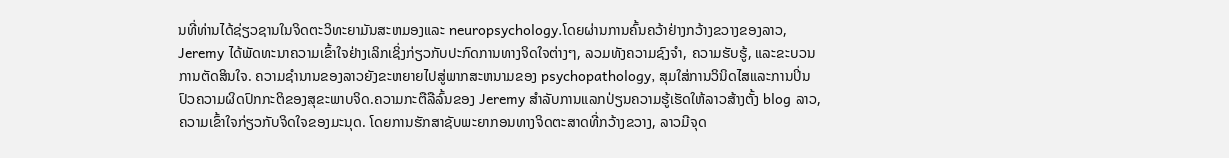ນທີ່ທ່ານໄດ້ຊ່ຽວຊານໃນຈິດຕະວິທະຍາມັນສະຫມອງແລະ neuropsychology.ໂດຍຜ່ານການຄົ້ນຄວ້າຢ່າງກວ້າງຂວາງຂອງລາວ, Jeremy ໄດ້ພັດທະນາຄວາມເຂົ້າໃຈຢ່າງເລິກເຊິ່ງກ່ຽວກັບປະກົດການທາງຈິດໃຈຕ່າງໆ, ລວມທັງຄວາມຊົງຈໍາ, ຄວາມຮັບຮູ້, ແລະຂະບວນການຕັດສິນໃຈ. ຄວາມຊໍານານຂອງລາວຍັງຂະຫຍາຍໄປສູ່ພາກສະຫນາມຂອງ psychopathology, ສຸມໃສ່ການວິນິດໄສແລະການປິ່ນປົວຄວາມຜິດປົກກະຕິຂອງສຸຂະພາບຈິດ.ຄວາມກະຕືລືລົ້ນຂອງ Jeremy ສໍາລັບການແລກປ່ຽນຄວາມຮູ້ເຮັດໃຫ້ລາວສ້າງຕັ້ງ blog ລາວ, ຄວາມເຂົ້າໃຈກ່ຽວກັບຈິດໃຈຂອງມະນຸດ. ໂດຍການຮັກສາຊັບພະຍາກອນທາງຈິດຕະສາດທີ່ກວ້າງຂວາງ, ລາວມີຈຸດ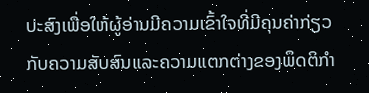ປະສົງເພື່ອໃຫ້ຜູ້ອ່ານມີຄວາມເຂົ້າໃຈທີ່ມີຄຸນຄ່າກ່ຽວກັບຄວາມສັບສົນແລະຄວາມແຕກຕ່າງຂອງພຶດຕິກໍາ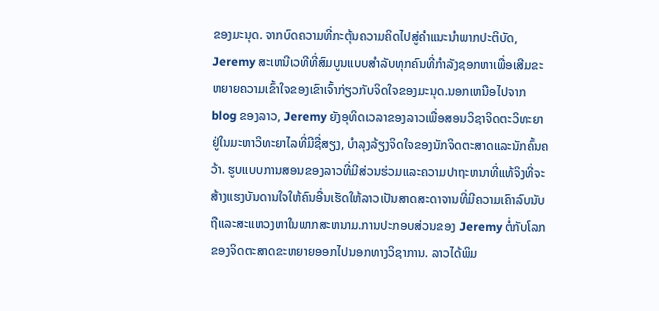ຂອງມະນຸດ. ຈາກບົດຄວາມທີ່ກະຕຸ້ນຄວາມຄິດໄປສູ່ຄໍາແນະນໍາພາກປະຕິບັດ, Jeremy ສະເຫນີເວທີທີ່ສົມບູນແບບສໍາລັບທຸກຄົນທີ່ກໍາລັງຊອກຫາເພື່ອເສີມຂະຫຍາຍຄວາມເຂົ້າໃຈຂອງເຂົາເຈົ້າກ່ຽວກັບຈິດໃຈຂອງມະນຸດ.ນອກເຫນືອໄປຈາກ blog ຂອງລາວ, Jeremy ຍັງອຸທິດເວລາຂອງລາວເພື່ອສອນວິຊາຈິດຕະວິທະຍາຢູ່ໃນມະຫາວິທະຍາໄລທີ່ມີຊື່ສຽງ, ບໍາລຸງລ້ຽງຈິດໃຈຂອງນັກຈິດຕະສາດແລະນັກຄົ້ນຄວ້າ. ຮູບແບບການສອນຂອງລາວທີ່ມີສ່ວນຮ່ວມແລະຄວາມປາຖະຫນາທີ່ແທ້ຈິງທີ່ຈະສ້າງແຮງບັນດານໃຈໃຫ້ຄົນອື່ນເຮັດໃຫ້ລາວເປັນສາດສະດາຈານທີ່ມີຄວາມເຄົາລົບນັບຖືແລະສະແຫວງຫາໃນພາກສະຫນາມ.ການປະກອບສ່ວນຂອງ Jeremy ຕໍ່ກັບໂລກຂອງຈິດຕະສາດຂະຫຍາຍອອກໄປນອກທາງວິຊາການ. ລາວໄດ້ພິມ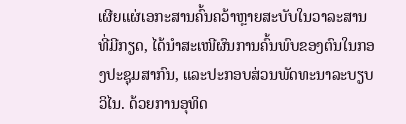ເຜີຍແຜ່ເອກະສານຄົ້ນຄວ້າຫຼາຍສະບັບໃນວາລະສານທີ່ມີກຽດ, ໄດ້ນຳສະເໜີຜົນການຄົ້ນພົບຂອງຕົນໃນກອງປະຊຸມສາກົນ, ແລະປະກອບສ່ວນພັດທະນາລະບຽບວິໄນ. ດ້ວຍການອຸທິດ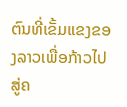ຕົນທີ່ເຂັ້ມແຂງຂອງລາວເພື່ອກ້າວໄປສູ່ຄ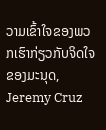ວາມເຂົ້າໃຈຂອງພວກເຮົາກ່ຽວກັບຈິດໃຈຂອງມະນຸດ, Jeremy Cruz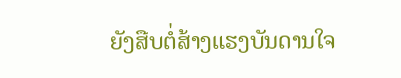ຍັງສືບຕໍ່ສ້າງແຮງບັນດານໃຈ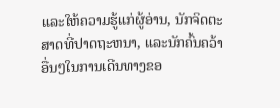ແລະໃຫ້ຄວາມຮູ້ແກ່ຜູ້ອ່ານ, ນັກຈິດຕະສາດທີ່ປາດຖະຫນາ, ແລະນັກຄົ້ນຄວ້າອື່ນໆໃນການເດີນທາງຂອ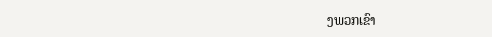ງພວກເຂົາ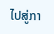ໄປສູ່ກາ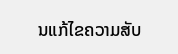ນແກ້ໄຂຄວາມສັບ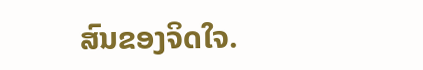ສົນຂອງຈິດໃຈ.